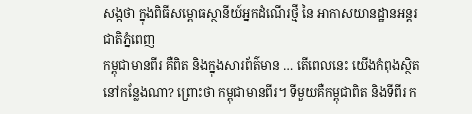សង្កថា ក្នុងពិធីសម្ពោធស្ថានីយ៍អ្នកដំណើរថ្មី នៃ អាកាសយានដ្ឋានអន្តរជាតិភ្នំពេញ
កម្ពុជាមានពីរ គឺពិត និងក្នុងសារព័ត៌មាន … តើពេលនេះ យើងកំពុងស្ថិតនៅកន្លែងណា? ព្រោះថា កម្ពុជាមានពីរ។ ទីមួយគឺកម្ពុជាពិត និងទីពីរ ក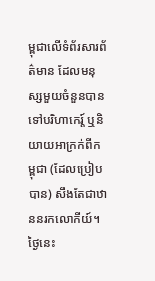ម្ពុជាលើទំព័រសារព័ត៌មាន ដែលមនុស្សមួយចំនួនបានទៅបរិហាកេរ្ត៍ ឬនិយាយអាក្រក់ពីកម្ពុជា (ដែលប្រៀបបាន) សឹងតែជាឋាននរកលោកីយ៍។ ថ្ងៃនេះ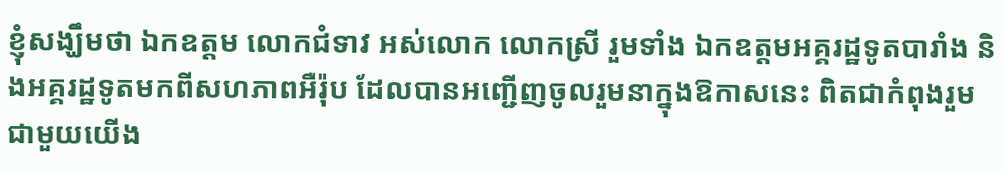ខ្ញុំសង្ឃឹមថា ឯកឧត្តម លោកជំទាវ អស់លោក លោកស្រី រួមទាំង ឯកឧត្តមអគ្គរដ្ឋទូតបារាំង និងអគ្គរដ្ឋទូតមកពីសហភាពអឺរ៉ុប ដែលបានអញ្ជើញចូលរួមនាក្នុងឱកាសនេះ ពិតជាកំពុងរួមជាមួយយើង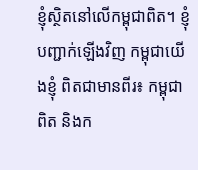ខ្ញុំស្ថិតនៅលើកម្ពុជាពិត។ ខ្ញុំបញ្ជាក់ឡើងវិញ កម្ពុជាយើងខ្ញុំ ពិតជាមានពីរ៖ កម្ពុជាពិត និងក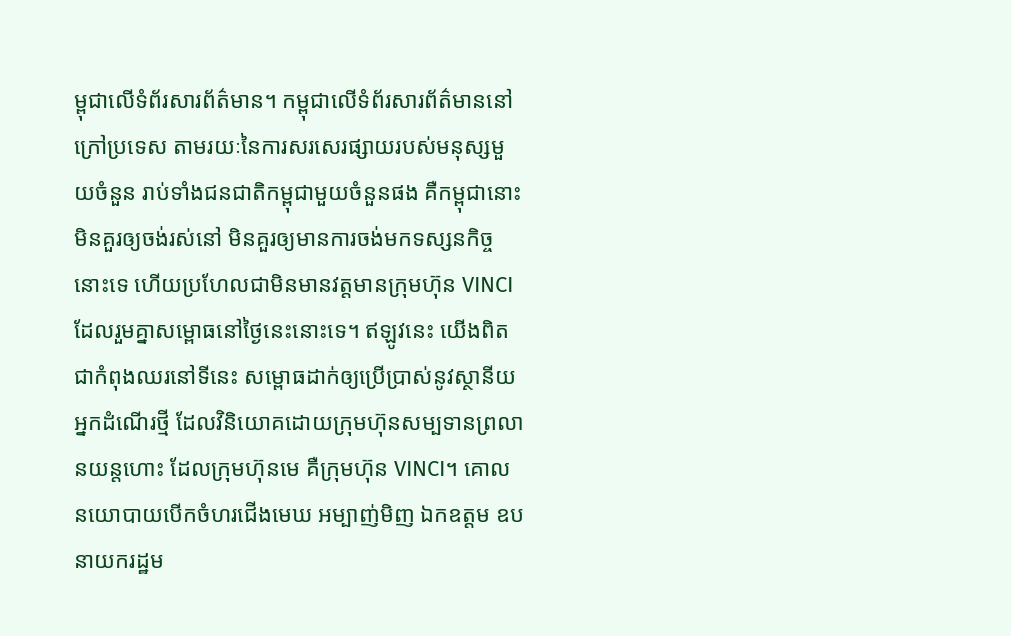ម្ពុជាលើទំព័រសារព័ត៌មាន។ កម្ពុជាលើទំព័រសារព័ត៌មាននៅក្រៅប្រទេស តាមរយៈនៃការសរសេរផ្សាយរបស់មនុស្សមួយចំនួន រាប់ទាំងជនជាតិកម្ពុជាមួយចំនួនផង គឺកម្ពុជានោះមិនគួរឲ្យចង់រស់នៅ មិនគួរឲ្យមានការចង់មកទស្សនកិច្ចនោះទេ ហើយប្រហែលជាមិនមានវត្តមានក្រុមហ៊ុន VINCI ដែលរួមគ្នាសម្ពោធនៅថ្ងៃនេះនោះទេ។ ឥឡូវនេះ យើងពិតជាកំពុងឈរនៅទីនេះ សម្ពោធដាក់ឲ្យប្រើប្រាស់នូវស្ថានីយអ្នកដំណើរថ្មី ដែលវិនិយោគដោយក្រុមហ៊ុនសម្បទានព្រលានយន្តហោះ ដែលក្រុមហ៊ុនមេ គឺក្រុមហ៊ុន VINCI។ គោលនយោបាយបើកចំហរជើងមេឃ អម្បាញ់មិញ ឯកឧត្តម ឧបនាយករដ្ឋម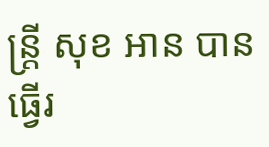ន្រ្តី សុខ អាន បានធ្វើរ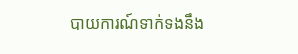បាយការណ៍ទាក់ទងនឹង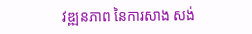វឌ្ឍនភាព នៃការសាង សង់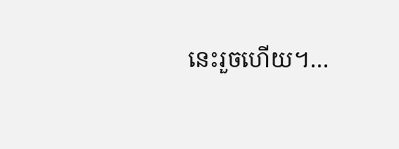នេះរួចហើយ។…